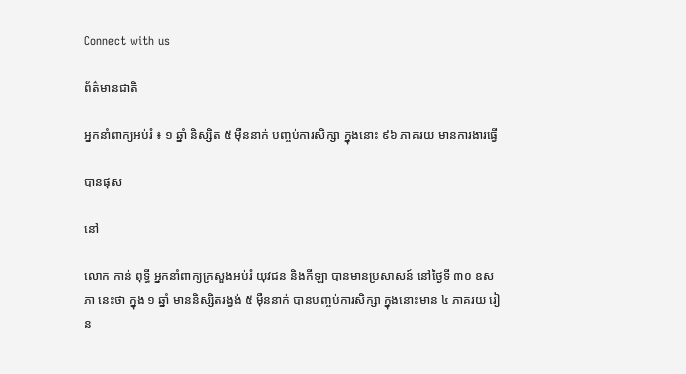Connect with us

ព័ត៌មានជាតិ

អ្នកនាំពាក្យអប់រំ ៖ ១ ឆ្នាំ និស្សិត ៥ ម៉ឺននាក់ បញ្ចប់ការសិក្សា ក្នុងនោះ ៩៦ ភាគរយ មានការងារធ្វើ

បានផុស

នៅ

លោក កាន់ ពុទ្ធី អ្នកនាំពាក្យក្រសួងអប់រំ យុវជន និងកីឡា បានមានប្រសាសន៍ នៅថ្ងៃទី ៣០ ឧសភា នេះថា ក្នុង ១ ឆ្នាំ មាននិស្សិតរង្វង់ ៥ ម៉ឺននាក់ បានបញ្ចប់ការសិក្សា ក្នុងនោះមាន ៤ ភាគរយ រៀន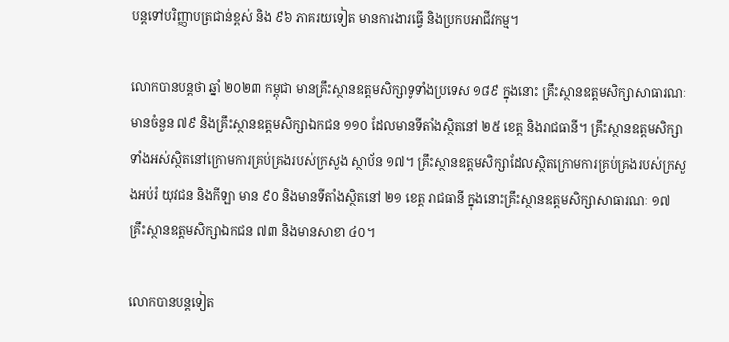បន្តទៅបរិញ្ញាបត្រជាន់ខ្ពស់ និង ៩៦ ភាគរយទៀត មានការងារធ្វើ និងប្រកបអាជីវកម្ម។

លោកបានបន្តថា ឆ្នាំ ២០២៣ កម្ពុជា មានគ្រឹះស្ថានឧត្ដមសិក្សាទូទាំងប្រទេស ១៨៩ ក្នុងនោះ គ្រឹះស្ថានឧត្ដមសិក្សាសាធារណៈមានចំនួន ៧៩ និងគ្រឹះស្ថានឧត្តមសិក្សាឯកជន ១១០ ដែលមានទីតាំងស្ថិតនៅ ២៥ ខេត្ត និងរាជធានី។ គ្រឹះស្ថានឧត្តមសិក្សាទាំងអស់ស្ថិតនៅក្រោមការគ្រប់គ្រងរបស់ក្រសួង ស្ថាប័ន ១៧។ គ្រឹះស្ថានឧត្តមសិក្សាដែលស្ថិតក្រោមការគ្រប់គ្រងរបស់ក្រសួងអប់រំ យុវជន និងកីឡា មាន ៩០ និងមានទីតាំងស្ថិតនៅ ២១ ខេត្ត រាជធានី ក្នុងនោះគ្រឹះស្ថានឧត្តមសិក្សាសាធារណៈ ១៧ គ្រឹះស្ថានឧត្តមសិក្សាឯកជន ៧៣ និងមានសាខា ៤០។

លោកបានបន្តទៀត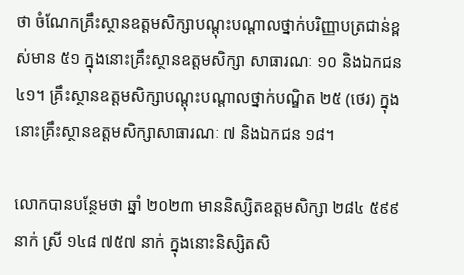ថា ចំណែកគ្រឹះស្ថានឧត្តមសិក្សាបណ្តុះបណ្តាលថ្នាក់បរិញ្ញាបត្រជាន់ខ្ពស់មាន ៥១ ក្នុងនោះគ្រឹះស្ថានឧត្តមសិក្សា សាធារណៈ ១០ និងឯកជន ៤១។ គ្រឹះស្ថានឧត្តមសិក្សាបណ្តុះបណ្តាលថ្នាក់បណ្ឌិត ២៥ (ថេរ) ក្នុងនោះគ្រឹះស្ថានឧត្តមសិក្សាសាធារណៈ ៧ និងឯកជន ១៨។

លោកបានបន្ថែមថា ឆ្នាំ ២០២៣ មាននិស្សិតឧត្តមសិក្សា ២៨៤ ៥៩៩ នាក់ ស្រី ១៤៨ ៧៥៧ នាក់ ក្នុងនោះនិស្សិតសិ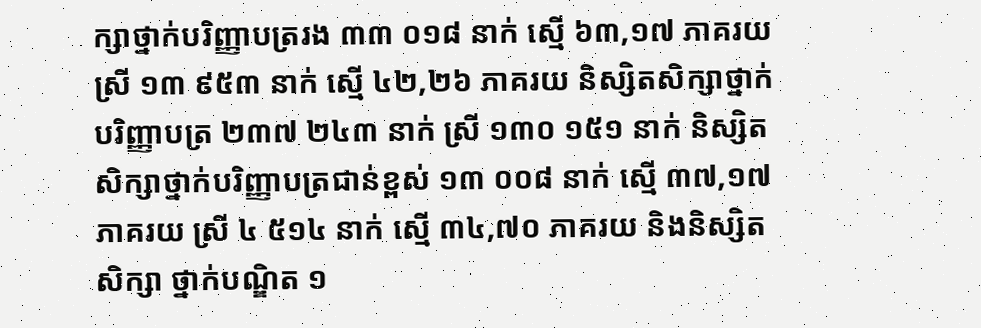ក្សាថ្នាក់បរិញ្ញាបត្ររង ៣៣ ០១៨ នាក់ ស្មើ ៦៣,១៧ ភាគរយ ស្រី ១៣ ៩៥៣ នាក់ ស្មើ ៤២,២៦ ភាគរយ និស្សិតសិក្សាថ្នាក់បរិញ្ញាបត្រ ២៣៧ ២៤៣ នាក់ ស្រី ១៣០ ១៥១ នាក់ និស្សិតសិក្សាថ្នាក់បរិញ្ញាបត្រជាន់ខ្ពស់ ១៣ ០០៨ នាក់ ស្មើ ៣៧,១៧ ភាគរយ ស្រី ៤ ៥១៤ នាក់ ស្មើ ៣៤,៧០ ភាគរយ និងនិស្សិតសិក្សា ថ្នាក់បណ្ឌិត ១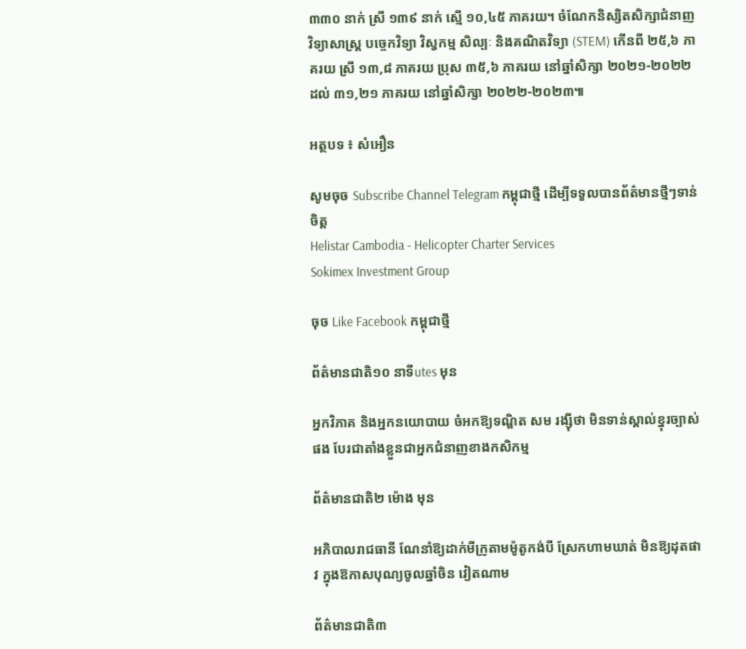៣៣០ នាក់ ស្រី ១៣៩ នាក់ ស្មើ ១០,៤៥ ភាគរយ។ ចំណែកនិស្សិតសិក្សាជំនាញវិទ្យាសាស្ត្រ បច្ចេកវិទ្យា វិស្វកម្ម សិល្បៈ និងគណិតវិទ្យា (STEM) កើនពី ២៥,៦ ភាគរយ ស្រី ១៣,៨ ភាគរយ ប្រុស ៣៥,៦ ភាគរយ នៅឆ្នាំសិក្សា ២០២១-២០២២ ដល់ ៣១,២១ ភាគរយ នៅឆ្នាំសិក្សា ២០២២-២០២៣៕

អត្ថបទ ៖ សំអឿន

សូមចុច Subscribe Channel Telegram កម្ពុជាថ្មី ដើម្បីទទួលបានព័ត៌មានថ្មីៗទាន់ចិត្ត
Helistar Cambodia - Helicopter Charter Services
Sokimex Investment Group

ចុច Like Facebook កម្ពុជាថ្មី

ព័ត៌មានជាតិ១០ នាទីutes មុន

អ្នកវិភាគ និងអ្នកនយោបាយ ចំអកឱ្យទណ្ឌិត សម រង្ស៊ីថា មិនទាន់ស្គាល់ខ្នុរច្បាស់ផង បែរជាតាំងខ្លួនជាអ្នកជំនាញខាងកសិកម្ម

ព័ត៌មានជាតិ២ ម៉ោង មុន

អភិបាលរាជធានី ណែនាំឱ្យដាក់មីក្រូតាមម៉ូតូកង់បី ស្រែកហាមឃាត់ មិនឱ្យដុតផាវ ក្នុងឱកាសបុណ្យចូលឆ្នាំចិន វៀតណាម

ព័ត៌មានជាតិ៣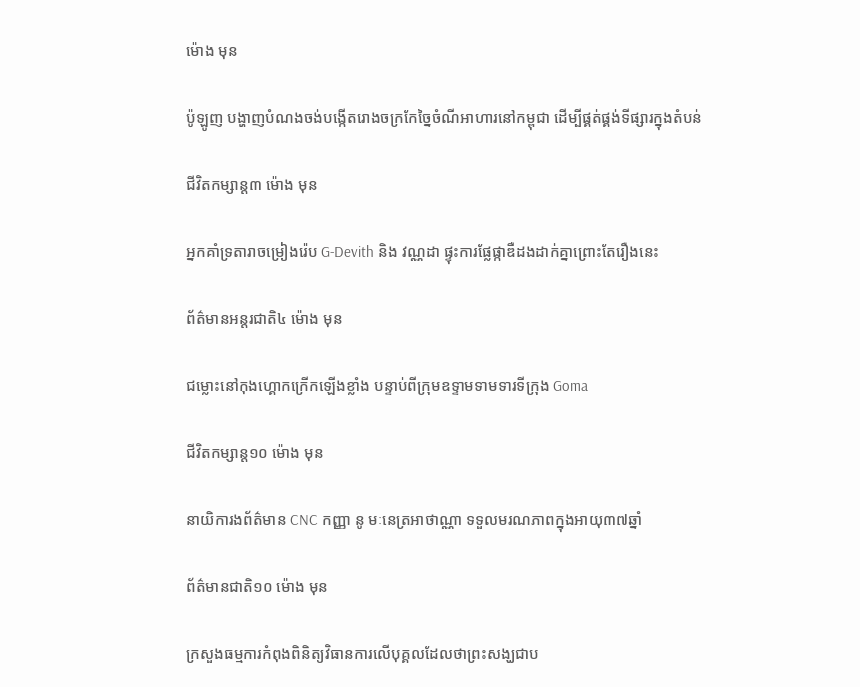ម៉ោង មុន

ប៉ូឡូញ បង្ហាញបំណងចង់បង្កើតរោងចក្រកែច្នៃចំណីអាហារនៅកម្ពុជា ដើម្បីផ្គត់ផ្គង់ទីផ្សារក្នុងតំបន់

ជីវិតកម្សាន្ដ៣ ម៉ោង មុន

អ្នកគាំទ្រតារាចម្រៀងរ៉េប G-Devith និង វណ្ណដា ផ្ទុះការផ្លែផ្កាឌឺដងដាក់គ្នាព្រោះតែរឿងនេះ

ព័ត៌មានអន្ដរជាតិ៤ ម៉ោង មុន

ជម្លោះនៅកុងហ្គោកក្រើកឡើងខ្លាំង បន្ទាប់ពីក្រុមឧទ្ទាមទាមទារទីក្រុង Goma

ជីវិតកម្សាន្ដ១០ ម៉ោង មុន

នាយិការងព័ត៌មាន CNC កញ្ញា នូ មៈនេត្រអាថាណ្ណា ទទួលមរណភាពក្នុងអាយុ៣៧ឆ្នាំ

ព័ត៌មានជាតិ១០ ម៉ោង មុន

ក្រសួងធម្មការកំពុងពិនិត្យវិធានការលើបុគ្គលដែលថាព្រះសង្ឃជាប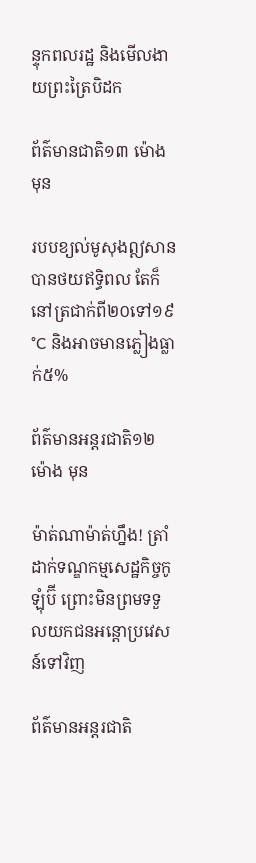ន្ទុកពលរដ្ឋ និងមើលងាយព្រះត្រៃបិដក

ព័ត៌មានជាតិ១៣ ម៉ោង មុន

របបខ្យល់មូសុងឦសានបានថយឥទ្ធិពល តែក៏នៅត្រជាក់ពី២០ទៅ១៩°C និងអាចមានភ្លៀងធ្លាក់៥%

ព័ត៌មានអន្ដរជាតិ១២ ម៉ោង មុន

ម៉ាត់ណាម៉ាត់ហ្នឹង! ត្រាំ ដាក់ទណ្ឌកម្មសេដ្ឋកិច្ចកូឡុំប៊ី ព្រោះមិនព្រមទទួលយកជនអន្តោប្រវេសន៍ទៅវិញ

ព័ត៌មានអន្ដរជាតិ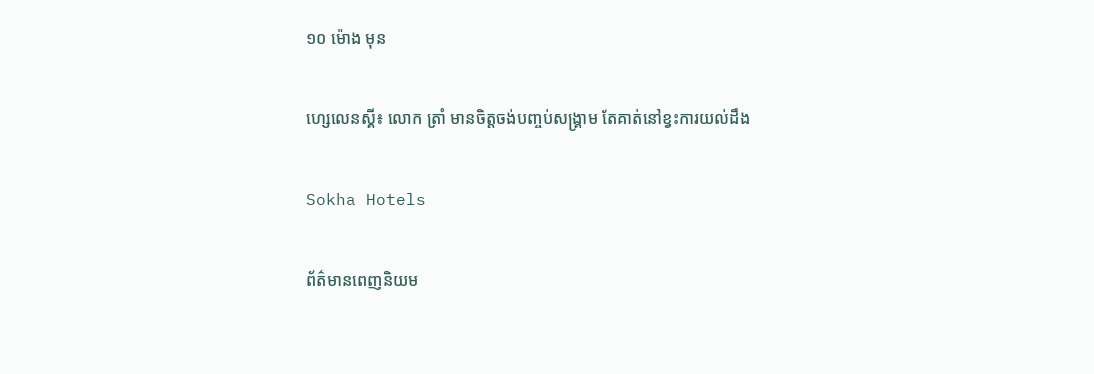១០ ម៉ោង មុន

ហ្សេលេនស្គី៖ លោក ត្រាំ មានចិត្តចង់បញ្ចប់សង្គ្រាម តែគាត់នៅខ្វះការយល់ដឹង

Sokha Hotels

ព័ត៌មានពេញនិយម